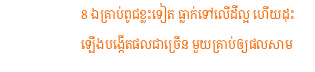8 ឯគ្រាប់ពូជខ្លះទៀត ធ្លាក់ទៅលើដីល្អ ហើយដុះឡើងបង្កើតផលជាច្រើន មួយគ្រាប់ឲ្យផលសាម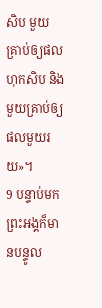សិប មួយគ្រាប់ឲ្យផលហុកសិប និងមួយគ្រាប់ឲ្យផលមួយរយ»។
9 បន្ទាប់មក ព្រះអង្គក៏មានបន្ទូល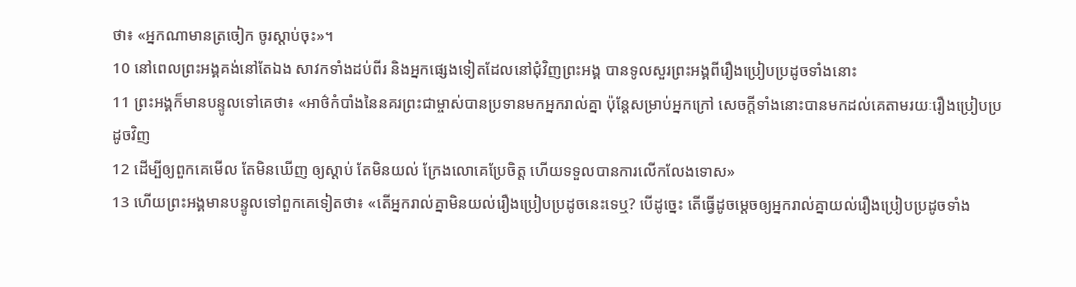ថា៖ «អ្នកណាមានត្រចៀក ចូរស្ដាប់ចុះ»។
10 នៅពេលព្រះអង្គគង់នៅតែឯង សាវកទាំងដប់ពីរ និងអ្នកផ្សេងទៀតដែលនៅជុំវិញព្រះអង្គ បានទូលសួរព្រះអង្គពីរឿងប្រៀបប្រដូចទាំងនោះ
11 ព្រះអង្គក៏មានបន្ទូលទៅគេថា៖ «អាថ៌កំបាំងនៃនគរព្រះជាម្ចាស់បានប្រទានមកអ្នករាល់គ្នា ប៉ុន្ដែសម្រាប់អ្នកក្រៅ សេចក្ដីទាំងនោះបានមកដល់គេតាមរយៈរឿងប្រៀបប្រដូចវិញ
12 ដើម្បីឲ្យពួកគេមើល តែមិនឃើញ ឲ្យស្ដាប់ តែមិនយល់ ក្រែងលោគេប្រែចិត្ដ ហើយទទួលបានការលើកលែងទោស»
13 ហើយព្រះអង្គមានបន្ទូលទៅពួកគេទៀតថា៖ «តើអ្នករាល់គ្នាមិនយល់រឿងប្រៀបប្រដូចនេះទេឬ? បើដូច្នេះ តើធ្វើដូចម្ដេចឲ្យអ្នករាល់គ្នាយល់រឿងប្រៀបប្រដូចទាំង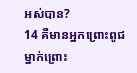អស់បាន?
14 គឺមានអ្នកព្រោះពូជម្នាក់ព្រោះ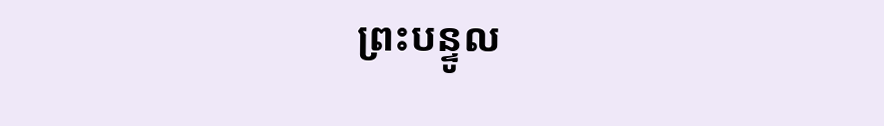ព្រះបន្ទូល